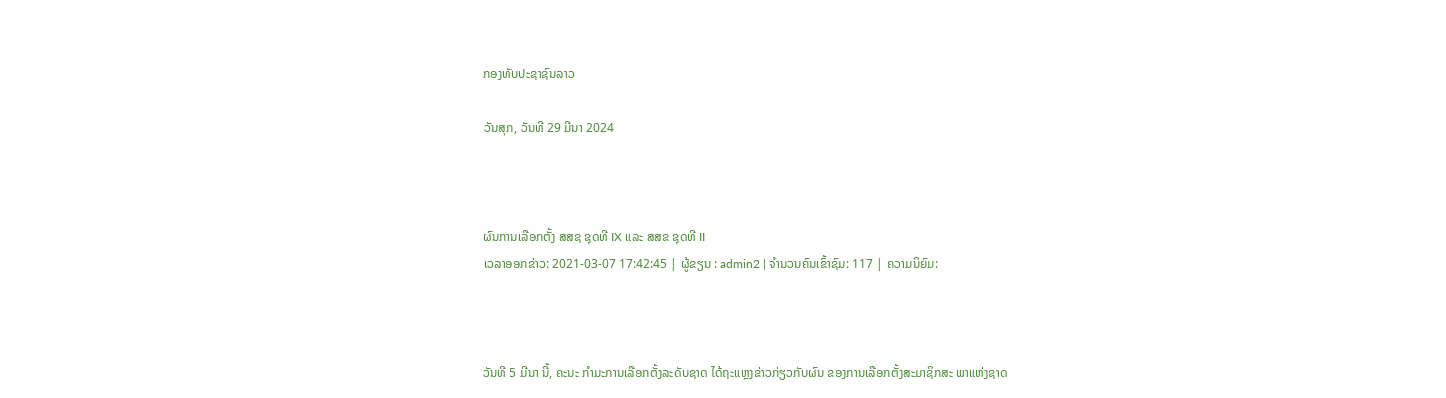ກອງທັບປະຊາຊົນລາວ

ວັນສຸກ, ວັນທີ 29 ມີນາ 2024



ຜົນການເລືອກຕັ້ງ ສສຊ ຊຸດທີ IX ແລະ ສສຂ ຊຸດທີ II
ເວລາອອກຂ່າວ: 2021-03-07 17:42:45 | ຜູ້ຂຽນ : admin2 | ຈຳນວນຄົນເຂົ້າຊົມ: 117 | ຄວາມນິຍົມ:



ວັນທີ 5 ມີນາ ນີ້, ຄະນະ ກໍາມະການເລືອກຕັ້ງລະດັບຊາດ ໄດ້ຖະແຫຼງຂ່າວກ່ຽວກັບຜົນ ຂອງການເລືອກຕັ້ງສະມາຊິກສະ ພາແຫ່ງຊາດ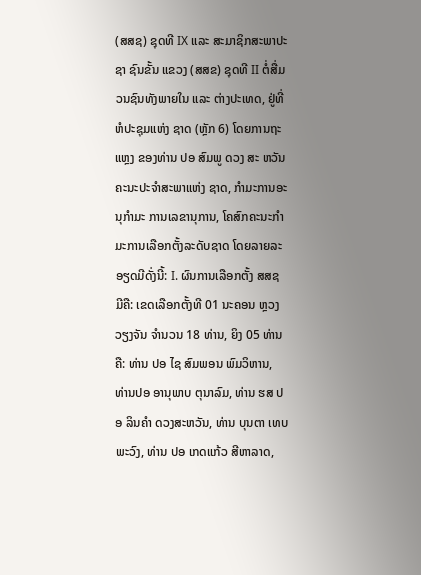(ສສຊ) ຊຸດທີ IX ແລະ ສະມາຊິກສະພາປະຊາ ຊົນຂັ້ນ ແຂວງ (ສສຂ) ຊຸດທີ II ຕໍ່ສື່ມວນຊົນທັງພາຍໃນ ແລະ ຕ່າງປະເທດ, ຢູ່ທີ່ຫໍປະຊຸມແຫ່ງ ຊາດ (ຫຼັກ 6) ໂດຍການຖະແຫຼງ ຂອງທ່ານ ປອ ສົມພູ ດວງ ສະ ຫວັນ ຄະນະປະຈໍາສະພາແຫ່ງ ຊາດ, ກໍາມະການອະນຸກໍາມະ ການເລຂານຸການ, ໂຄສົກຄະນະກໍາມະການເລືອກຕັ້ງລະດັບຊາດ ໂດຍລາຍລະອຽດມີດັ່ງນີ້: I. ຜົນການເລືອກຕັ້ງ ສສຊ ມີຄື: ເຂດເລືອກຕັ້ງທີ 01 ນະຄອນ ຫຼວງວຽງຈັນ ຈໍານວນ 18 ທ່ານ, ຍິງ 05 ທ່ານ ຄື: ທ່ານ ປອ ໄຊ ສົມພອນ ພົມວິຫານ, ທ່ານປອ ອານຸພາບ ຕຸນາລົມ, ທ່ານ ຮສ ປອ ລິນຄໍາ ດວງສະຫວັນ, ທ່ານ ບຸນຕາ ເທບພະວົງ, ທ່ານ ປອ ເກດແກ້ວ ສີຫາລາດ,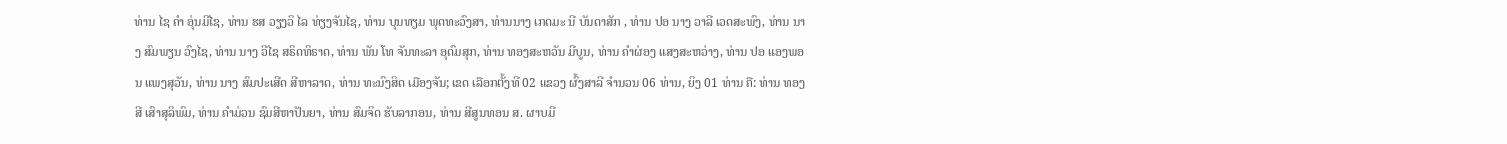ທ່ານ ໄຊ ຄໍາ ອຸ່ນມີໄຊ, ທ່ານ ຮສ ວຽງວິ ໄລ ທ່ຽງຈັນໄຊ, ທ່ານ ບຸນທຽມ ພຸດທະວົງສາ, ທ່ານນາງ ເກດມະ ນີ ບັນດາສັກ , ທ່ານ ປອ ນາງ ວາລີ ເວດສະພົງ, ທ່ານ ນາງ ສົມພຽນ ວົງໄຊ, ທ່ານ ນາງ ວີໄຊ ສຣິດທິຣາດ, ທ່ານ ພັນ ໂທ ຈັນທະລາ ອຸດົມສຸກ, ທ່ານ ທອງສະຫວັນ ມີບູນ, ທ່ານ ຄໍາຜ່ອງ ແສງສະຫວ່າງ, ທ່ານ ປອ ແອງພອນ ແພງສຸວັນ, ທ່ານ ນາງ ສົມປະເສີດ ສີຫາລາດ, ທ່ານ ທະນົງສິດ ເມືອງຈັນ; ເຂດ ເລືອກຕັ້ງທີ 02 ແຂວງ ຜົ້ງສາລີ ຈໍານວນ 06 ທ່ານ, ຍິງ 01 ທ່ານ ຄື: ທ່ານ ທອງສີ ເສົາສຸລິພົມ, ທ່ານ ຄໍາມ່ວນ ຊົມສີຫາປັນຍາ, ທ່ານ ສົມຈິດ ຮັບລາກອນ, ທ່ານ ສີສູນທອນ ສ. ຜາບມີ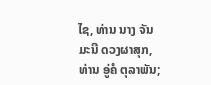ໄຊ, ທ່ານ ນາງ ຈັນມະນີ ດວງຜາສຸກ, ທ່ານ ອູ່ຄໍ ຕຸລາພັນ;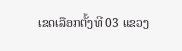ເຂດເລືອກຕັ້ງທີ 03 ແຂວງ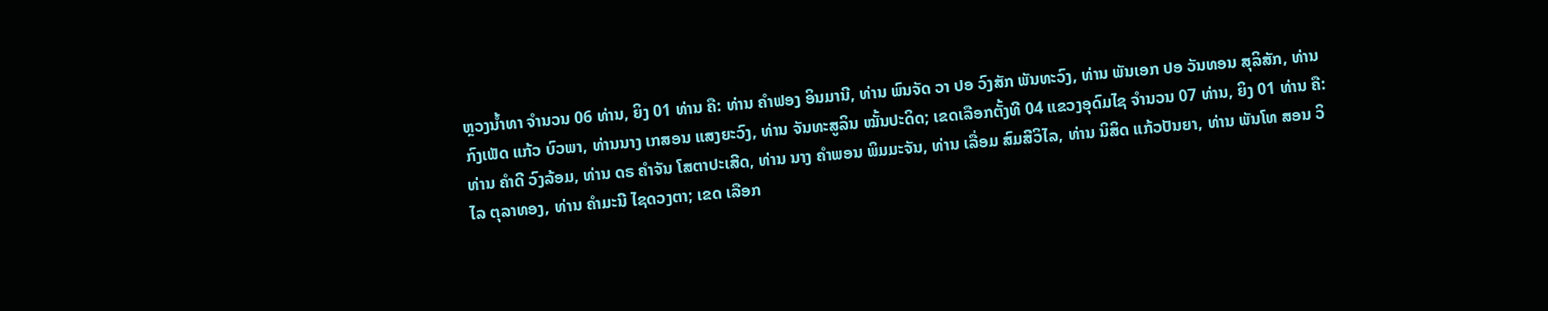ຫຼວງນ້ຳທາ ຈໍານວນ 06 ທ່ານ, ຍິງ 01 ທ່ານ ຄື: ທ່ານ ຄໍາຟອງ ອິນມານີ, ທ່ານ ພົນຈັດ ວາ ປອ ວົງສັກ ພັນທະວົງ, ທ່ານ ພັນເອກ ປອ ວັນທອນ ສຸລິສັກ, ທ່ານ ກົງເພັດ ແກ້ວ ບົວພາ, ທ່ານນາງ ເກສອນ ແສງຍະວົງ, ທ່ານ ຈັນທະສູລິນ ໝັ້ນປະດິດ; ເຂດເລືອກຕັ້ງທີ 04 ແຂວງອຸດົມໄຊ ຈໍານວນ 07 ທ່ານ, ຍິງ 01 ທ່ານ ຄື: ທ່ານ ຄໍາດີ ວົງລ້ອມ, ທ່ານ ດຣ ຄໍາຈັນ ໂສຕາປະເສີດ, ທ່ານ ນາງ ຄໍາພອນ ພິມມະຈັນ, ທ່ານ ເລື່ອມ ສົມສີວິໄລ, ທ່ານ ນິສິດ ແກ້ວປັນຍາ, ທ່ານ ພັນໂທ ສອນ ວິໄລ ຕຸລາທອງ, ທ່ານ ຄໍາມະນີ ໄຊດວງຕາ; ເຂດ ເລືອກ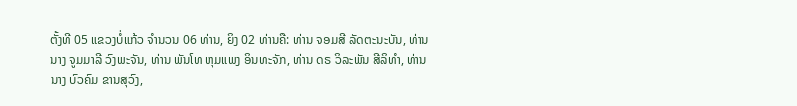ຕັ້ງທີ 05 ແຂວງບໍ່ແກ້ວ ຈໍານວນ 06 ທ່ານ, ຍິງ 02 ທ່ານຄື: ທ່ານ ຈອມສີ ລັດຕະນະບັນ, ທ່ານ ນາງ ຈູມມາລີ ວົງພະຈັນ, ທ່ານ ພັນໂທ ຫຸມແພງ ອິນທະຈັກ, ທ່ານ ດຣ ວິລະພັນ ສີລິທໍາ, ທ່ານ ນາງ ບົວຄົມ ຂານສຸວົງ,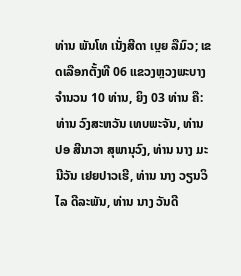ທ່ານ ພັນໂທ ເນັ່ງສີດາ ເບຼຍ ລືມົວ; ເຂດເລືອກຕັ້ງທີ 06 ແຂວງຫຼວງພະບາງ ຈໍານວນ 10 ທ່ານ, ຍິງ 03 ທ່ານ ຄື: ທ່ານ ວົງສະຫວັນ ເທບພະຈັນ, ທ່ານ ປອ ສີນາວາ ສຸພານຸວົງ, ທ່ານ ນາງ ມະນີວັນ ເຢຍປາວເຮີ, ທ່ານ ນາງ ວຽນວິໄລ ດີລະພັນ, ທ່ານ ນາງ ວັນດີ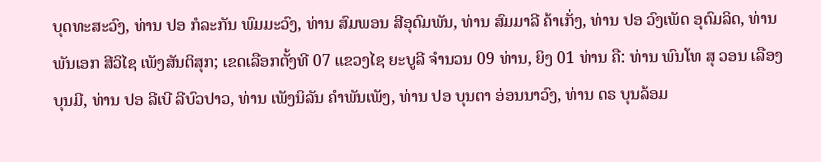ບຸດທະສະວົງ, ທ່ານ ປອ ກໍລະກັນ ພົມມະວົງ, ທ່ານ ສົມພອນ ສີອຸດົມພັນ, ທ່ານ ສົມມາລີ ຄ້າເກັ່ງ, ທ່ານ ປອ ວົງເພັດ ອຸດົມລິດ, ທ່ານ ພັນເອກ ສີວິໄຊ ເພັງສັນຕິສຸກ; ເຂດເລືອກຕັ້ງທີ 07 ແຂວງໄຊ ຍະບູລີ ຈໍານວນ 09 ທ່ານ, ຍິງ 01 ທ່ານ ຄື: ທ່ານ ພົນໂທ ສຸ ວອນ ເລືອງບຸນມີ, ທ່ານ ປອ ລີເບີ ລີບົວປາວ, ທ່ານ ເພັງນິລັນ ຄໍາພັນເພັງ, ທ່ານ ປອ ບຸນຕາ ອ່ອນນາວົງ, ທ່ານ ດຣ ບຸນລ້ອມ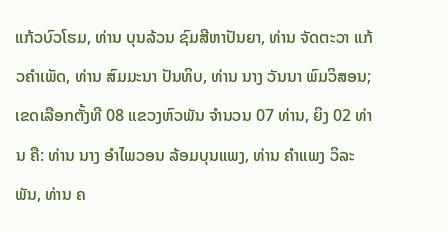ແກ້ວບົວໂຮມ, ທ່ານ ບຸນລ້ວນ ຊົມສີຫາປັນຍາ, ທ່ານ ຈັດຕະວາ ແກ້ວຄໍາເພັດ, ທ່ານ ສົມມະນາ ປັນທິບ, ທ່ານ ນາງ ວັນນາ ພົມວິສອນ; ເຂດເລືອກຕັ້ງທີ 08 ແຂວງຫົວພັນ ຈໍານວນ 07 ທ່ານ, ຍິງ 02 ທ່ານ ຄື: ທ່ານ ນາງ ອໍາໄພວອນ ລ້ອມບຸນແພງ, ທ່ານ ຄໍາແພງ ວິລະພັນ, ທ່ານ ຄ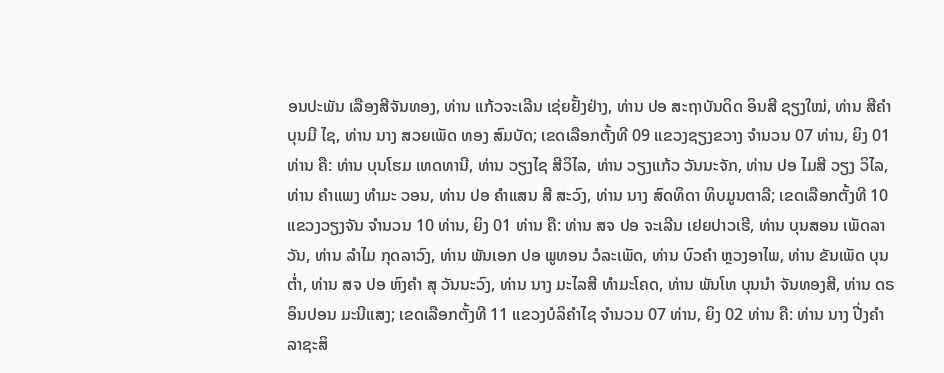ອນປະພັນ ເລືອງສີຈັນທອງ, ທ່ານ ແກ້ວຈະເລີນ ເຊ່ຍຢັ້ງຢ່າງ, ທ່ານ ປອ ສະຖາບັນດິດ ອິນສີ ຊຽງໃໝ່, ທ່ານ ສີຄໍາ ບຸນມີ ໄຊ, ທ່ານ ນາງ ສວຍເພັດ ທອງ ສົມບັດ; ເຂດເລືອກຕັ້ງທີ 09 ແຂວງຊຽງຂວາງ ຈໍານວນ 07 ທ່ານ, ຍິງ 01 ທ່ານ ຄື: ທ່ານ ບຸນໂຮມ ເທດທານີ, ທ່ານ ວຽງໄຊ ສີວິໄລ, ທ່ານ ວຽງແກ້ວ ວັນນະຈັກ, ທ່ານ ປອ ໄມສີ ວຽງ ວິໄລ, ທ່ານ ຄໍາແພງ ທໍາມະ ວອນ, ທ່ານ ປອ ຄໍາແສນ ສີ ສະວົງ, ທ່ານ ນາງ ສົດທິດາ ທິບມູນຕາລີ; ເຂດເລືອກຕັ້ງທີ 10 ແຂວງວຽງຈັນ ຈໍານວນ 10 ທ່ານ, ຍິງ 01 ທ່ານ ຄື: ທ່ານ ສຈ ປອ ຈະເລີນ ເຢຍປາວເຮີ, ທ່ານ ບຸນສອນ ເພັດລາວັນ, ທ່ານ ລໍາໄມ ກຸດລາວົງ, ທ່ານ ພັນເອກ ປອ ພູທອນ ວໍລະເພັດ, ທ່ານ ບົວຄໍາ ຫຼວງອາໄພ, ທ່ານ ຂັນເພັດ ບຸນຕໍ່າ, ທ່ານ ສຈ ປອ ຫົງຄໍາ ສຸ ວັນນະວົງ, ທ່ານ ນາງ ມະໄລສີ ທໍາມະໂຄດ, ທ່ານ ພັນໂທ ບຸນນໍາ ຈັນທອງສີ, ທ່ານ ດຣ ອິນປອນ ມະນີແສງ; ເຂດເລືອກຕັ້ງທີ 11 ແຂວງບໍລິຄໍາໄຊ ຈໍານວນ 07 ທ່ານ, ຍິງ 02 ທ່ານ ຄື: ທ່ານ ນາງ ປີ່ງຄໍາ ລາຊະສິ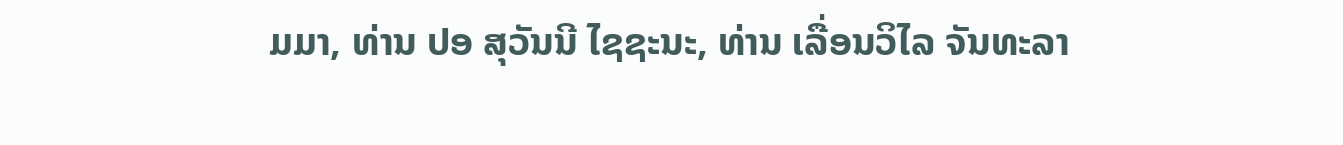ມມາ, ທ່ານ ປອ ສຸວັນນີ ໄຊຊະນະ, ທ່ານ ເລື່ອນວິໄລ ຈັນທະລາ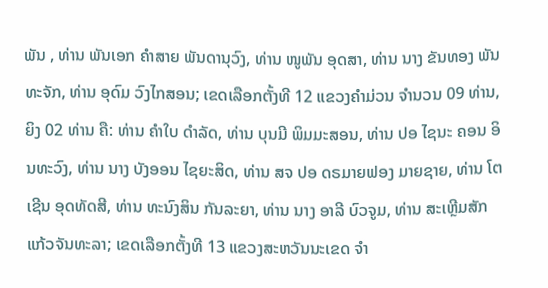ພັນ , ທ່ານ ພັນເອກ ຄໍາສາຍ ພັນດານຸວົງ, ທ່ານ ໜູພັນ ອຸດສາ, ທ່ານ ນາງ ຂັນທອງ ພັນທະຈັກ, ທ່ານ ອຸດົມ ວົງໄກສອນ; ເຂດເລືອກຕັ້ງທີ 12 ແຂວງຄໍາມ່ວນ ຈໍານວນ 09 ທ່ານ, ຍິງ 02 ທ່ານ ຄື: ທ່ານ ຄໍາໃບ ດໍາລັດ, ທ່ານ ບຸນມີ ພິມມະສອນ, ທ່ານ ປອ ໄຊນະ ຄອນ ອິນທະວົງ, ທ່ານ ນາງ ບັງອອນ ໄຊຍະສິດ, ທ່ານ ສຈ ປອ ດຣມາຍຟອງ ມາຍຊາຍ, ທ່ານ ໂຕເຊີນ ອຸດທັດສີ, ທ່ານ ທະນົງສິນ ກັນລະຍາ, ທ່ານ ນາງ ອາລີ ບົວຈູມ, ທ່ານ ສະເຫຼີມສັກ ແກ້ວຈັນທະລາ; ເຂດເລືອກຕັ້ງທີ 13 ແຂວງສະຫວັນນະເຂດ ຈໍາ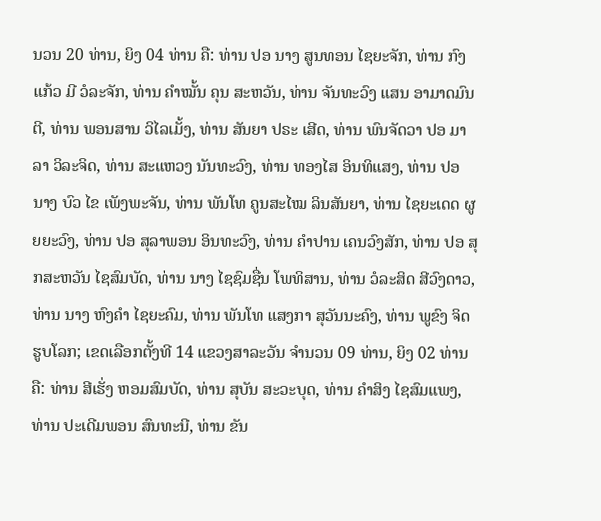ນວນ 20 ທ່ານ, ຍິງ 04 ທ່ານ ຄື: ທ່ານ ປອ ນາງ ສູນທອນ ໄຊຍະຈັກ, ທ່ານ ກົງແກ້ວ ມີ ວໍລະຈັກ, ທ່ານ ຄໍາໝັ້ນ ຄຸນ ສະຫວັນ, ທ່ານ ຈັນທະວົງ ແສນ ອາມາດມົນຕີ, ທ່ານ ພອນສານ ວິໄລເມັ້ງ, ທ່ານ ສັນຍາ ປຣະ ເສີດ, ທ່ານ ພົນຈັດວາ ປອ ມາ ລາ ວິລະຈິດ, ທ່ານ ສະແຫວງ ນັນທະວົງ, ທ່ານ ທອງໄສ ອິນທິແສງ, ທ່ານ ປອ ນາງ ບົວ ໄຂ ເພັງພະຈັນ, ທ່ານ ພັນໂທ ຄູນສະໄໝ ລິນສັນຍາ, ທ່ານ ໄຊຍະເດດ ຜູຍຍະວົງ, ທ່ານ ປອ ສຸລາພອນ ອິນທະວົງ, ທ່ານ ຄໍາປານ ເຄນວົງສັກ, ທ່ານ ປອ ສຸກສະຫວັນ ໄຊສົມບັດ, ທ່ານ ນາງ ໄຊຊົມຊື່ນ ໂພທິສານ, ທ່ານ ວໍລະສິດ ສີວົງດາວ, ທ່ານ ນາງ ຫົງຄໍາ ໄຊຍະຄົມ, ທ່ານ ພັນໂທ ແສງກາ ສຸວັນນະຄົງ, ທ່ານ ພູຂົງ ຈິດຮູບໂລກ; ເຂດເລືອກຕັ້ງທີ 14 ແຂວງສາລະວັນ ຈໍານວນ 09 ທ່ານ, ຍິງ 02 ທ່ານ ຄື: ທ່ານ ສີເຮັ່ງ ຫອມສົມບັດ, ທ່ານ ສຸບັນ ສະວະບຸດ, ທ່ານ ຄໍາສິງ ໄຊສົມແພງ, ທ່ານ ປະເດີມພອນ ສົນທະນີ, ທ່ານ ຂັນ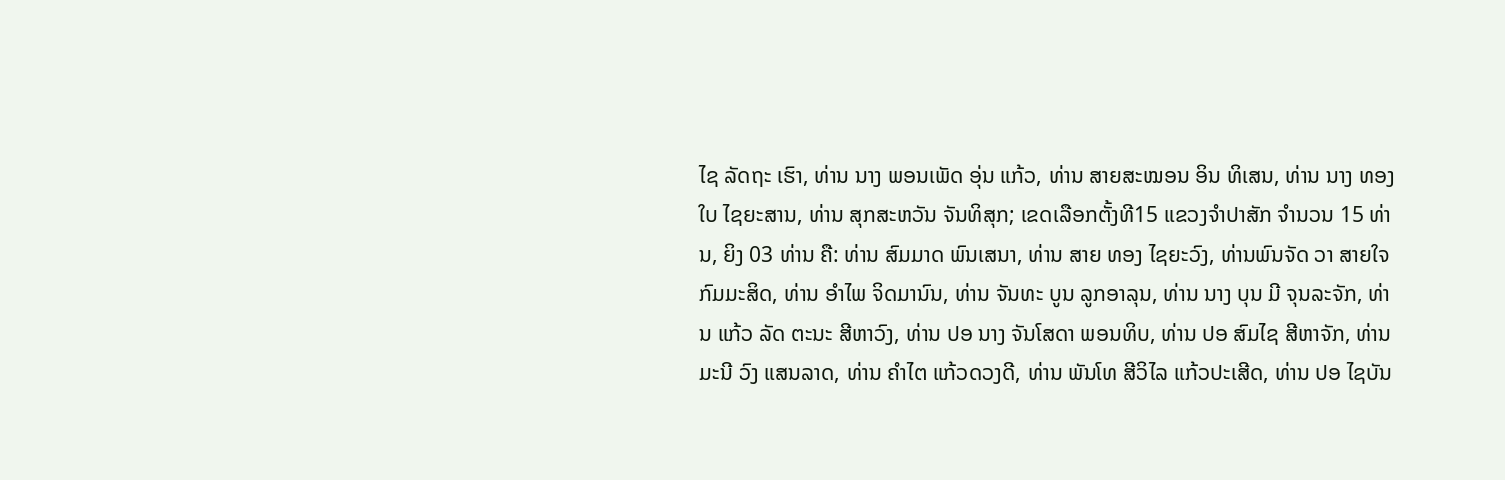ໄຊ ລັດຖະ ເຮົາ, ທ່ານ ນາງ ພອນເພັດ ອຸ່ນ ແກ້ວ, ທ່ານ ສາຍສະໝອນ ອິນ ທິເສນ, ທ່ານ ນາງ ທອງໃບ ໄຊຍະສານ, ທ່ານ ສຸກສະຫວັນ ຈັນທິສຸກ; ເຂດເລືອກຕັ້ງທີ15 ແຂວງຈໍາປາສັກ ຈໍານວນ 15 ທ່ານ, ຍິງ 03 ທ່ານ ຄື: ທ່ານ ສົມມາດ ພົນເສນາ, ທ່ານ ສາຍ ທອງ ໄຊຍະວົງ, ທ່ານພົນຈັດ ວາ ສາຍໃຈ ກົມມະສິດ, ທ່ານ ອໍາໄພ ຈິດມານົນ, ທ່ານ ຈັນທະ ບູນ ລູກອາລຸນ, ທ່ານ ນາງ ບຸນ ມີ ຈຸນລະຈັກ, ທ່ານ ແກ້ວ ລັດ ຕະນະ ສີຫາວົງ, ທ່ານ ປອ ນາງ ຈັນໂສດາ ພອນທິບ, ທ່ານ ປອ ສົມໄຊ ສີຫາຈັກ, ທ່ານ ມະນີ ວົງ ແສນລາດ, ທ່ານ ຄໍາໄຕ ແກ້ວດວງດີ, ທ່ານ ພັນໂທ ສີວິໄລ ແກ້ວປະເສີດ, ທ່ານ ປອ ໄຊບັນ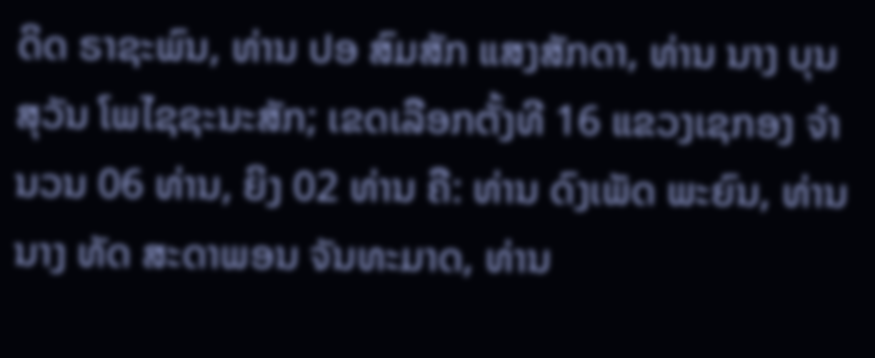ດິດ ຣາຊະພົນ, ທ່ານ ປອ ສົມສັກ ແສງສັກດາ, ທ່ານ ນາງ ບຸນສຸວັນ ໂພໄຊຊະນະສັກ; ເຂດເລືອກຕັ້ງທີ 16 ແຂວງເຊກອງ ຈໍານວນ 06 ທ່ານ, ຍິງ 02 ທ່ານ ຄື: ທ່ານ ດົງເພັດ ພະຍົນ, ທ່ານ ນາງ ທັດ ສະດາພອນ ຈັນທະມາດ, ທ່ານ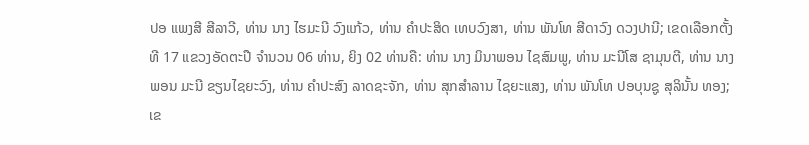ປອ ແພງສີ ສີລາວີ, ທ່ານ ນາງ ໄຮມະນີ ວົງແກ້ວ, ທ່ານ ຄໍາປະສິດ ເທບວົງສາ, ທ່ານ ພັນໂທ ສີດາວົງ ດວງປານີ; ເຂດເລືອກຕັ້ງທີ 17 ແຂວງອັດຕະປື ຈໍານວນ 06 ທ່ານ, ຍິງ 02 ທ່ານຄື: ທ່ານ ນາງ ມິນາພອນ ໄຊສົມພູ, ທ່ານ ມະນີໂສ ຊາມຸນຕີ, ທ່ານ ນາງ ພອນ ມະນີ ຂຽນໄຊຍະວົງ, ທ່ານ ຄໍາປະສົງ ລາດຊະຈັກ, ທ່ານ ສຸກສໍາລານ ໄຊຍະແສງ, ທ່ານ ພັນໂທ ປອບຸນຊູ ສຸລິນັ້ນ ທອງ; ເຂ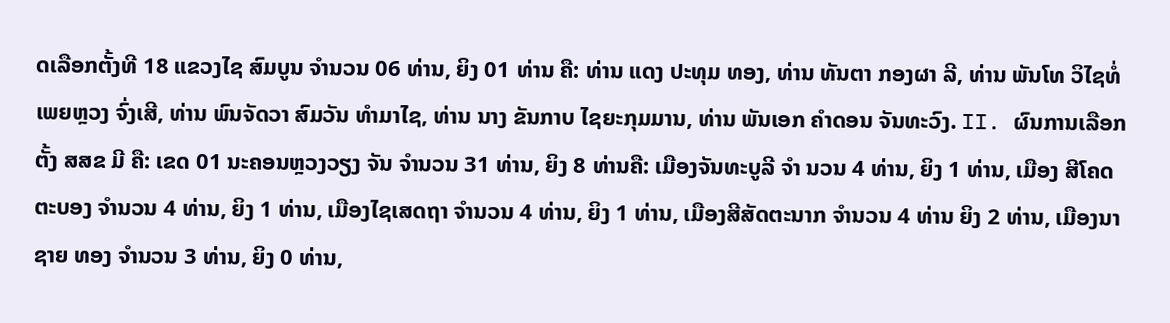ດເລືອກຕັ້ງທີ 18 ແຂວງໄຊ ສົມບູນ ຈໍານວນ 06 ທ່ານ, ຍິງ 01 ທ່ານ ຄື: ທ່ານ ແດງ ປະທຸມ ທອງ, ທ່ານ ທັນຕາ ກອງຜາ ລີ, ທ່ານ ພັນໂທ ວິໄຊທໍ່ ເພຍຫຼວງ ຈົ່ງເສີ, ທ່ານ ພົນຈັດວາ ສົມວັນ ທໍາມາໄຊ, ທ່ານ ນາງ ຂັນກາບ ໄຊຍະກຸມມານ, ທ່ານ ພັນເອກ ຄໍາດອນ ຈັນທະວົງ. II. ຜົນການເລືອກຕັ້ງ ສສຂ ມີ ຄື: ເຂດ 01 ນະຄອນຫຼວງວຽງ ຈັນ ຈໍານວນ 31 ທ່ານ, ຍິງ 8 ທ່ານຄື: ເມືອງຈັນທະບູລີ ຈໍາ ນວນ 4 ທ່ານ, ຍິງ 1 ທ່ານ, ເມືອງ ສີໂຄດຕະບອງ ຈໍານວນ 4 ທ່ານ, ຍິງ 1 ທ່ານ, ເມືອງໄຊເສດຖາ ຈໍານວນ 4 ທ່ານ, ຍິງ 1 ທ່ານ, ເມືອງສີສັດຕະນາກ ຈໍານວນ 4 ທ່ານ ຍິງ 2 ທ່ານ, ເມືອງນາຊາຍ ທອງ ຈໍານວນ 3 ທ່ານ, ຍິງ 0 ທ່ານ,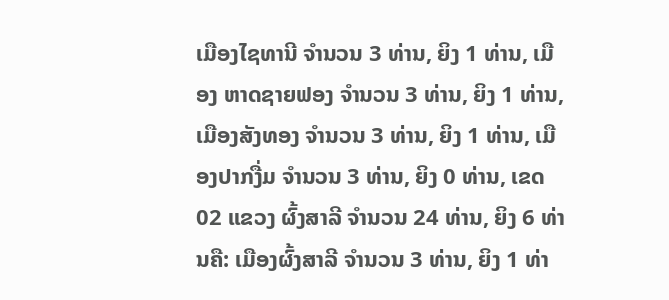ເມືອງໄຊທານີ ຈໍານວນ 3 ທ່ານ, ຍິງ 1 ທ່ານ, ເມືອງ ຫາດຊາຍຟອງ ຈໍານວນ 3 ທ່ານ, ຍິງ 1 ທ່ານ,ເມືອງສັງທອງ ຈໍານວນ 3 ທ່ານ, ຍິງ 1 ທ່ານ, ເມືອງປາກງື່ມ ຈໍານວນ 3 ທ່ານ, ຍິງ 0 ທ່ານ, ເຂດ 02 ແຂວງ ຜົ້ງສາລີ ຈໍານວນ 24 ທ່ານ, ຍິງ 6 ທ່ານຄື: ເມືອງຜົ້ງສາລີ ຈໍານວນ 3 ທ່ານ, ຍິງ 1 ທ່າ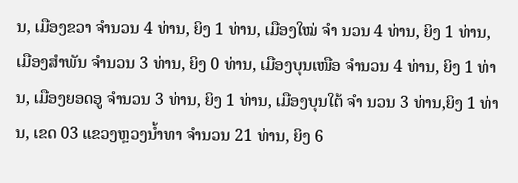ນ, ເມືອງຂວາ ຈໍານວນ 4 ທ່ານ, ຍິງ 1 ທ່ານ, ເມືອງໃໝ່ ຈໍາ ນວນ 4 ທ່ານ, ຍິງ 1 ທ່ານ, ເມືອງສໍາພັນ ຈໍານວນ 3 ທ່ານ, ຍິງ 0 ທ່ານ, ເມືອງບຸນເໜືອ ຈໍານວນ 4 ທ່ານ, ຍິງ 1 ທ່ານ, ເມືອງຍອດອູ ຈໍານວນ 3 ທ່ານ, ຍິງ 1 ທ່ານ, ເມືອງບຸນໃຕ້ ຈໍາ ນວນ 3 ທ່ານ,ຍິງ 1 ທ່ານ, ເຂດ 03 ແຂວງຫຼວງນໍ້າທາ ຈໍານວນ 21 ທ່ານ, ຍິງ 6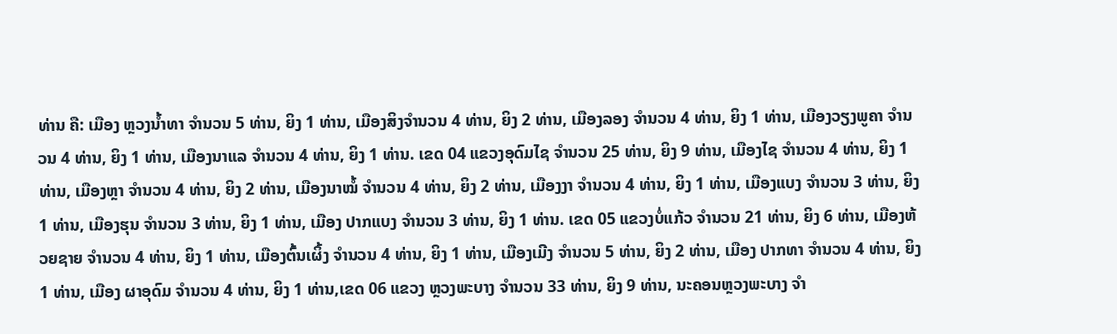ທ່ານ ຄື: ເມືອງ ຫຼວງນໍ້າທາ ຈໍານວນ 5 ທ່ານ, ຍິງ 1 ທ່ານ, ເມືອງສິງຈໍານວນ 4 ທ່ານ, ຍິງ 2 ທ່ານ, ເມືອງລອງ ຈໍານວນ 4 ທ່ານ, ຍິງ 1 ທ່ານ, ເມືອງວຽງພູຄາ ຈໍານວນ 4 ທ່ານ, ຍິງ 1 ທ່ານ, ເມືອງນາແລ ຈໍານວນ 4 ທ່ານ, ຍິງ 1 ທ່ານ. ເຂດ 04 ແຂວງອຸດົມໄຊ ຈໍານວນ 25 ທ່ານ, ຍິງ 9 ທ່ານ, ເມືອງໄຊ ຈໍານວນ 4 ທ່ານ, ຍິງ 1 ທ່ານ, ເມືອງຫຼາ ຈໍານວນ 4 ທ່ານ, ຍິງ 2 ທ່ານ, ເມືອງນາໝໍ້ ຈໍານວນ 4 ທ່ານ, ຍິງ 2 ທ່ານ, ເມືອງງາ ຈໍານວນ 4 ທ່ານ, ຍິງ 1 ທ່ານ, ເມືອງແບງ ຈໍານວນ 3 ທ່ານ, ຍິງ 1 ທ່ານ, ເມືອງຮຸນ ຈໍານວນ 3 ທ່ານ, ຍິງ 1 ທ່ານ, ເມືອງ ປາກແບງ ຈໍານວນ 3 ທ່ານ, ຍິງ 1 ທ່ານ. ເຂດ 05 ແຂວງບໍ່ແກ້ວ ຈໍານວນ 21 ທ່ານ, ຍິງ 6 ທ່ານ, ເມືອງຫ້ວຍຊາຍ ຈໍານວນ 4 ທ່ານ, ຍິງ 1 ທ່ານ, ເມືອງຕົ້ນເຜິ້ງ ຈໍານວນ 4 ທ່ານ, ຍິງ 1 ທ່ານ, ເມືອງເມີງ ຈໍານວນ 5 ທ່ານ, ຍິງ 2 ທ່ານ, ເມືອງ ປາກທາ ຈໍານວນ 4 ທ່ານ, ຍິງ 1 ທ່ານ, ເມືອງ ຜາອຸດົມ ຈໍານວນ 4 ທ່ານ, ຍິງ 1 ທ່ານ,ເຂດ 06 ແຂວງ ຫຼວງພະບາງ ຈໍານວນ 33 ທ່ານ, ຍິງ 9 ທ່ານ, ນະຄອນຫຼວງພະບາງ ຈໍາ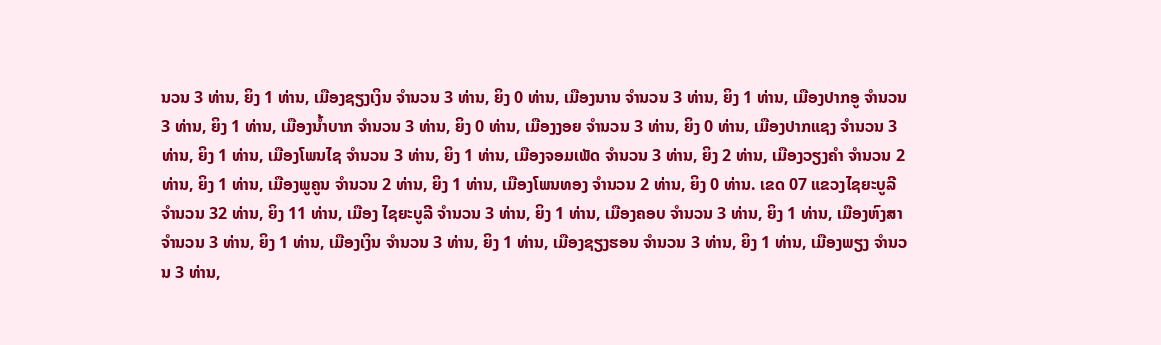ນວນ 3 ທ່ານ, ຍິງ 1 ທ່ານ, ເມືອງຊຽງເງິນ ຈໍານວນ 3 ທ່ານ, ຍິງ 0 ທ່ານ, ເມືອງນານ ຈໍານວນ 3 ທ່ານ, ຍິງ 1 ທ່ານ, ເມືອງປາກອູ ຈໍານວນ 3 ທ່ານ, ຍິງ 1 ທ່ານ, ເມືອງນໍ້າບາກ ຈໍານວນ 3 ທ່ານ, ຍິງ 0 ທ່ານ, ເມືອງງອຍ ຈໍານວນ 3 ທ່ານ, ຍິງ 0 ທ່ານ, ເມືອງປາກແຊງ ຈໍານວນ 3 ທ່ານ, ຍິງ 1 ທ່ານ, ເມືອງໂພນໄຊ ຈໍານວນ 3 ທ່ານ, ຍິງ 1 ທ່ານ, ເມືອງຈອມເພັດ ຈໍານວນ 3 ທ່ານ, ຍິງ 2 ທ່ານ, ເມືອງວຽງຄຳ ຈໍານວນ 2 ທ່ານ, ຍິງ 1 ທ່ານ, ເມືອງພູຄູນ ຈໍານວນ 2 ທ່ານ, ຍິງ 1 ທ່ານ, ເມືອງໂພນທອງ ຈໍານວນ 2 ທ່ານ, ຍິງ 0 ທ່ານ. ເຂດ 07 ແຂວງໄຊຍະບູລີ ຈໍານວນ 32 ທ່ານ, ຍິງ 11 ທ່ານ, ເມືອງ ໄຊຍະບູລີ ຈໍານວນ 3 ທ່ານ, ຍິງ 1 ທ່ານ, ເມືອງຄອບ ຈໍານວນ 3 ທ່ານ, ຍິງ 1 ທ່ານ, ເມືອງຫົງສາ ຈໍານວນ 3 ທ່ານ, ຍິງ 1 ທ່ານ, ເມືອງເງິນ ຈໍານວນ 3 ທ່ານ, ຍິງ 1 ທ່ານ, ເມືອງຊຽງຮອນ ຈໍານວນ 3 ທ່ານ, ຍິງ 1 ທ່ານ, ເມືອງພຽງ ຈໍານວນ 3 ທ່ານ,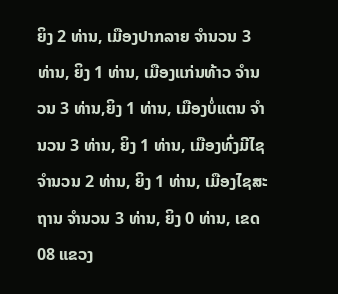ຍິງ 2 ທ່ານ, ເມືອງປາກລາຍ ຈໍານວນ 3 ທ່ານ, ຍິງ 1 ທ່ານ, ເມືອງແກ່ນທ້າວ ຈໍານວນ 3 ທ່ານ,ຍິງ 1 ທ່ານ, ເມືອງບໍ່ແຕນ ຈໍານວນ 3 ທ່ານ, ຍິງ 1 ທ່ານ, ເມືອງທົ່ງມີໄຊ ຈໍານວນ 2 ທ່ານ, ຍິງ 1 ທ່ານ, ເມືອງໄຊສະຖານ ຈໍານວນ 3 ທ່ານ, ຍິງ 0 ທ່ານ, ເຂດ 08 ແຂວງ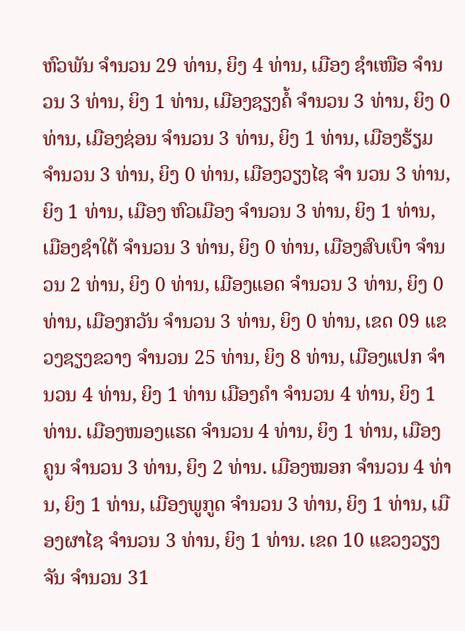ຫົວພັນ ຈໍານວນ 29 ທ່ານ, ຍິງ 4 ທ່ານ, ເມືອງ ຊຳເໜືອ ຈໍານວນ 3 ທ່ານ, ຍິງ 1 ທ່ານ, ເມືອງຊຽງຄໍ້ ຈໍານວນ 3 ທ່ານ, ຍິງ 0 ທ່ານ, ເມືອງຊ່ອນ ຈໍານວນ 3 ທ່ານ, ຍິງ 1 ທ່ານ, ເມືອງຮ້ຽມ ຈໍານວນ 3 ທ່ານ, ຍິງ 0 ທ່ານ, ເມືອງວຽງໄຊ ຈໍາ ນວນ 3 ທ່ານ, ຍິງ 1 ທ່ານ, ເມືອງ ຫົວເມືອງ ຈໍານວນ 3 ທ່ານ, ຍິງ 1 ທ່ານ, ເມືອງຊຳໃຕ້ ຈໍານວນ 3 ທ່ານ, ຍິງ 0 ທ່ານ, ເມືອງສົບເບົາ ຈໍານວນ 2 ທ່ານ, ຍິງ 0 ທ່ານ, ເມືອງແອດ ຈໍານວນ 3 ທ່ານ, ຍິງ 0 ທ່ານ, ເມືອງກວັນ ຈໍານວນ 3 ທ່ານ, ຍິງ 0 ທ່ານ, ເຂດ 09 ແຂວງຊຽງຂວາງ ຈໍານວນ 25 ທ່ານ, ຍິງ 8 ທ່ານ, ເມືອງແປກ ຈໍານວນ 4 ທ່ານ, ຍິງ 1 ທ່ານ ເມືອງຄຳ ຈໍານວນ 4 ທ່ານ, ຍິງ 1 ທ່ານ. ເມືອງໜອງແຮດ ຈໍານວນ 4 ທ່ານ, ຍິງ 1 ທ່ານ, ເມືອງຄູນ ຈໍານວນ 3 ທ່ານ, ຍິງ 2 ທ່ານ. ເມືອງໝອກ ຈໍານວນ 4 ທ່ານ, ຍິງ 1 ທ່ານ, ເມືອງພູກູດ ຈໍານວນ 3 ທ່ານ, ຍິງ 1 ທ່ານ, ເມືອງຜາໄຊ ຈໍານວນ 3 ທ່ານ, ຍິງ 1 ທ່ານ. ເຂດ 10 ແຂວງວຽງຈັນ ຈໍານວນ 31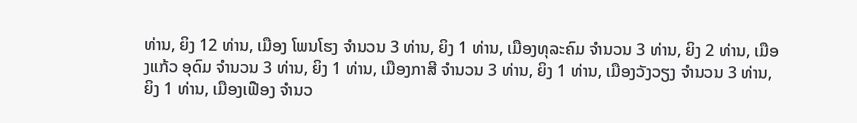ທ່ານ, ຍິງ 12 ທ່ານ, ເມືອງ ໂພນໂຮງ ຈໍານວນ 3 ທ່ານ, ຍິງ 1 ທ່ານ, ເມືອງທຸລະຄົມ ຈໍານວນ 3 ທ່ານ, ຍິງ 2 ທ່ານ, ເມືອງແກ້ວ ອຸດົມ ຈໍານວນ 3 ທ່ານ, ຍິງ 1 ທ່ານ, ເມືອງກາສີ ຈໍານວນ 3 ທ່ານ, ຍິງ 1 ທ່ານ, ເມືອງວັງວຽງ ຈໍານວນ 3 ທ່ານ, ຍິງ 1 ທ່ານ, ເມືອງເຟືອງ ຈໍານວ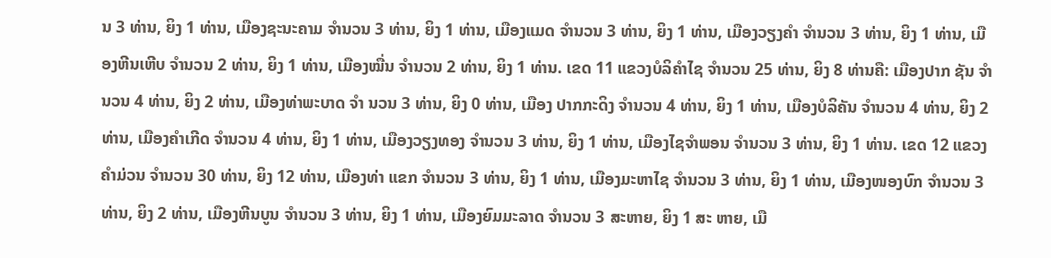ນ 3 ທ່ານ, ຍິງ 1 ທ່ານ, ເມືອງຊະນະຄາມ ຈໍານວນ 3 ທ່ານ, ຍິງ 1 ທ່ານ, ເມືອງແມດ ຈໍານວນ 3 ທ່ານ, ຍິງ 1 ທ່ານ, ເມືອງວຽງຄຳ ຈໍານວນ 3 ທ່ານ, ຍິງ 1 ທ່ານ, ເມືອງຫີນເຫີບ ຈໍານວນ 2 ທ່ານ, ຍິງ 1 ທ່ານ, ເມືອງໝື່ນ ຈໍານວນ 2 ທ່ານ, ຍິງ 1 ທ່ານ. ເຂດ 11 ແຂວງບໍລິຄໍາໄຊ ຈໍານວນ 25 ທ່ານ, ຍິງ 8 ທ່ານຄື: ເມືອງປາກ ຊັນ ຈໍານວນ 4 ທ່ານ, ຍິງ 2 ທ່ານ, ເມືອງທ່າພະບາດ ຈໍາ ນວນ 3 ທ່ານ, ຍິງ 0 ທ່ານ, ເມືອງ ປາກກະດິງ ຈໍານວນ 4 ທ່ານ, ຍິງ 1 ທ່ານ, ເມືອງບໍລິຄັນ ຈໍານວນ 4 ທ່ານ, ຍິງ 2 ທ່ານ, ເມືອງຄໍາເກີດ ຈໍານວນ 4 ທ່ານ, ຍິງ 1 ທ່ານ, ເມືອງວຽງທອງ ຈໍານວນ 3 ທ່ານ, ຍິງ 1 ທ່ານ, ເມືອງໄຊຈໍາພອນ ຈໍານວນ 3 ທ່ານ, ຍິງ 1 ທ່ານ. ເຂດ 12 ແຂວງຄໍາມ່ວນ ຈໍານວນ 30 ທ່ານ, ຍິງ 12 ທ່ານ, ເມືອງທ່າ ແຂກ ຈໍານວນ 3 ທ່ານ, ຍິງ 1 ທ່ານ, ເມືອງມະຫາໄຊ ຈໍານວນ 3 ທ່ານ, ຍິງ 1 ທ່ານ, ເມືອງໜອງບົກ ຈໍານວນ 3 ທ່ານ, ຍິງ 2 ທ່ານ, ເມືອງຫີນບູນ ຈໍານວນ 3 ທ່ານ, ຍິງ 1 ທ່ານ, ເມືອງຍົມມະລາດ ຈໍານວນ 3 ສະຫາຍ, ຍິງ 1 ສະ ຫາຍ, ເມື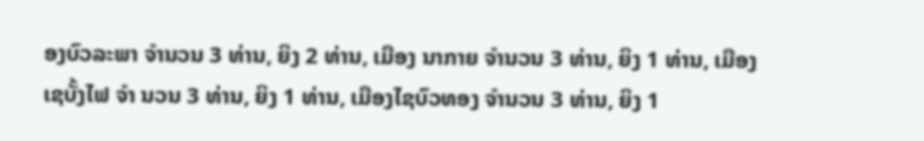ອງບົວລະພາ ຈໍານວນ 3 ທ່ານ, ຍິງ 2 ທ່ານ, ເມືອງ ນາກາຍ ຈໍານວນ 3 ທ່ານ, ຍິງ 1 ທ່ານ, ເມືອງເຊບັ້ງໄຟ ຈໍາ ນວນ 3 ທ່ານ, ຍິງ 1 ທ່ານ, ເມືອງໄຊບົວທອງ ຈໍານວນ 3 ທ່ານ, ຍິງ 1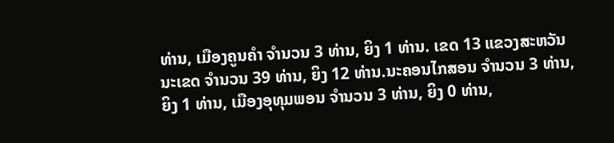ທ່ານ, ເມືອງຄູນຄໍາ ຈໍານວນ 3 ທ່ານ, ຍິງ 1 ທ່ານ. ເຂດ 13 ແຂວງສະຫວັນນະເຂດ ຈໍານວນ 39 ທ່ານ, ຍິງ 12 ທ່ານ.ນະຄອນໄກສອນ ຈໍານວນ 3 ທ່ານ, ຍິງ 1 ທ່ານ, ເມືອງອຸທຸມພອນ ຈໍານວນ 3 ທ່ານ, ຍິງ 0 ທ່ານ,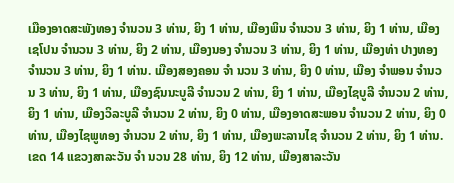ເມືອງອາດສະພັງທອງ ຈໍານວນ 3 ທ່ານ, ຍິງ 1 ທ່ານ, ເມືອງພິນ ຈໍານວນ 3 ທ່ານ, ຍິງ 1 ທ່ານ, ເມືອງເຊໂປນ ຈໍານວນ 3 ທ່ານ, ຍິງ 2 ທ່ານ, ເມືອງນອງ ຈໍານວນ 3 ທ່ານ, ຍິງ 1 ທ່ານ, ເມືອງທ່າ ປາງທອງ ຈໍານວນ 3 ທ່ານ, ຍິງ 1 ທ່ານ. ເມືອງສອງຄອນ ຈໍາ ນວນ 3 ທ່ານ, ຍິງ 0 ທ່ານ, ເມືອງ ຈໍາພອນ ຈໍານວນ 3 ທ່ານ, ຍິງ 1 ທ່ານ, ເມືອງຊົນນະບູລີ ຈໍານວນ 2 ທ່ານ, ຍິງ 1 ທ່ານ, ເມືອງໄຊບູລີ ຈໍານວນ 2 ທ່ານ, ຍິງ 1 ທ່ານ, ເມືອງວິລະບູລີ ຈໍານວນ 2 ທ່ານ, ຍິງ 0 ທ່ານ, ເມືອງອາດສະພອນ ຈໍານວນ 2 ທ່ານ, ຍິງ 0 ທ່ານ, ເມືອງໄຊພູທອງ ຈໍານວນ 2 ທ່ານ, ຍິງ 1 ທ່ານ, ເມືອງພະລານໄຊ ຈໍານວນ 2 ທ່ານ, ຍິງ 1 ທ່ານ. ເຂດ 14 ແຂວງສາລະວັນ ຈໍາ ນວນ 28 ທ່ານ, ຍິງ 12 ທ່ານ, ເມືອງສາລະວັນ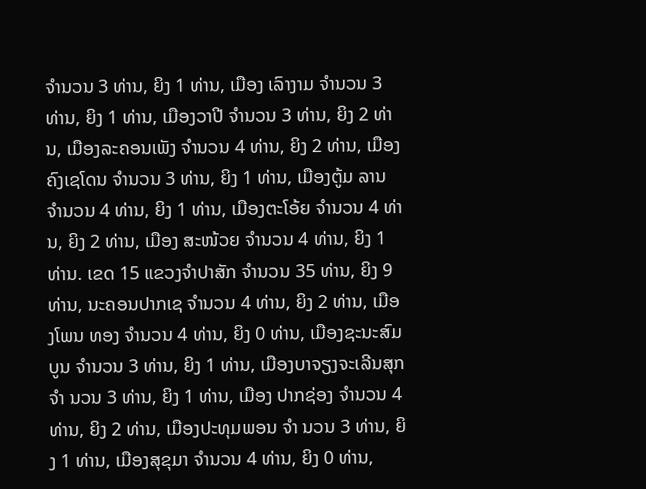ຈໍານວນ 3 ທ່ານ, ຍິງ 1 ທ່ານ, ເມືອງ ເລົາງາມ ຈໍານວນ 3 ທ່ານ, ຍິງ 1 ທ່ານ, ເມືອງວາປີ ຈໍານວນ 3 ທ່ານ, ຍິງ 2 ທ່ານ, ເມືອງລະຄອນເພັງ ຈໍານວນ 4 ທ່ານ, ຍິງ 2 ທ່ານ, ເມືອງຄົງເຊໂດນ ຈໍານວນ 3 ທ່ານ, ຍິງ 1 ທ່ານ, ເມືອງຕູ້ມ ລານ ຈໍານວນ 4 ທ່ານ, ຍິງ 1 ທ່ານ, ເມືອງຕະໂອ້ຍ ຈໍານວນ 4 ທ່ານ, ຍິງ 2 ທ່ານ, ເມືອງ ສະໜ້ວຍ ຈໍານວນ 4 ທ່ານ, ຍິງ 1 ທ່ານ. ເຂດ 15 ແຂວງຈໍາປາສັກ ຈໍານວນ 35 ທ່ານ, ຍິງ 9 ທ່ານ, ນະຄອນປາກເຊ ຈຳນວນ 4 ທ່ານ, ຍິງ 2 ທ່ານ, ເມືອງໂພນ ທອງ ຈຳນວນ 4 ທ່ານ, ຍິງ 0 ທ່ານ, ເມືອງຊະນະສົມບູນ ຈຳນວນ 3 ທ່ານ, ຍິງ 1 ທ່ານ, ເມືອງບາຈຽງຈະເລີນສຸກ ຈຳ ນວນ 3 ທ່ານ, ຍິງ 1 ທ່ານ, ເມືອງ ປາກຊ່ອງ ຈຳນວນ 4 ທ່ານ, ຍິງ 2 ທ່ານ, ເມືອງປະທຸມພອນ ຈຳ ນວນ 3 ທ່ານ, ຍິງ 1 ທ່ານ, ເມືອງສຸຂຸມາ ຈຳນວນ 4 ທ່ານ, ຍິງ 0 ທ່ານ,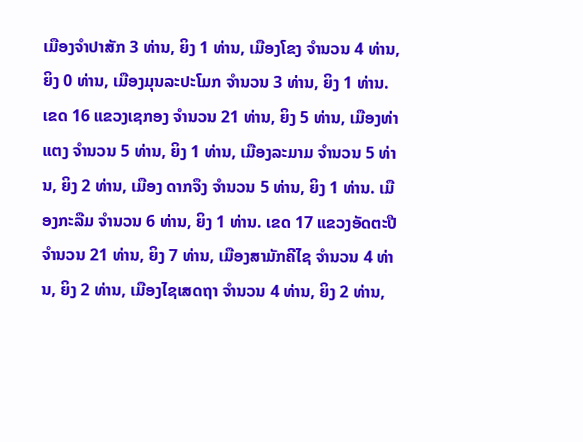ເມືອງຈຳປາສັກ 3 ທ່ານ, ຍິງ 1 ທ່ານ, ເມືອງໂຂງ ຈຳນວນ 4 ທ່ານ, ຍິງ 0 ທ່ານ, ເມືອງມຸນລະປະໂມກ ຈຳນວນ 3 ທ່ານ, ຍິງ 1 ທ່ານ. ເຂດ 16 ແຂວງເຊກອງ ຈໍານວນ 21 ທ່ານ, ຍິງ 5 ທ່ານ, ເມືອງທ່າ ແຕງ ຈໍານວນ 5 ທ່ານ, ຍິງ 1 ທ່ານ, ເມືອງລະມາມ ຈໍານວນ 5 ທ່ານ, ຍິງ 2 ທ່ານ, ເມືອງ ດາກຈຶງ ຈໍານວນ 5 ທ່ານ, ຍິງ 1 ທ່ານ. ເມືອງກະລືມ ຈໍານວນ 6 ທ່ານ, ຍິງ 1 ທ່ານ. ເຂດ 17 ແຂວງອັດຕະປື ຈໍານວນ 21 ທ່ານ, ຍິງ 7 ທ່ານ, ເມືອງສາມັກຄີໄຊ ຈໍານວນ 4 ທ່ານ, ຍິງ 2 ທ່ານ, ເມືອງໄຊເສດຖາ ຈໍານວນ 4 ທ່ານ, ຍິງ 2 ທ່ານ,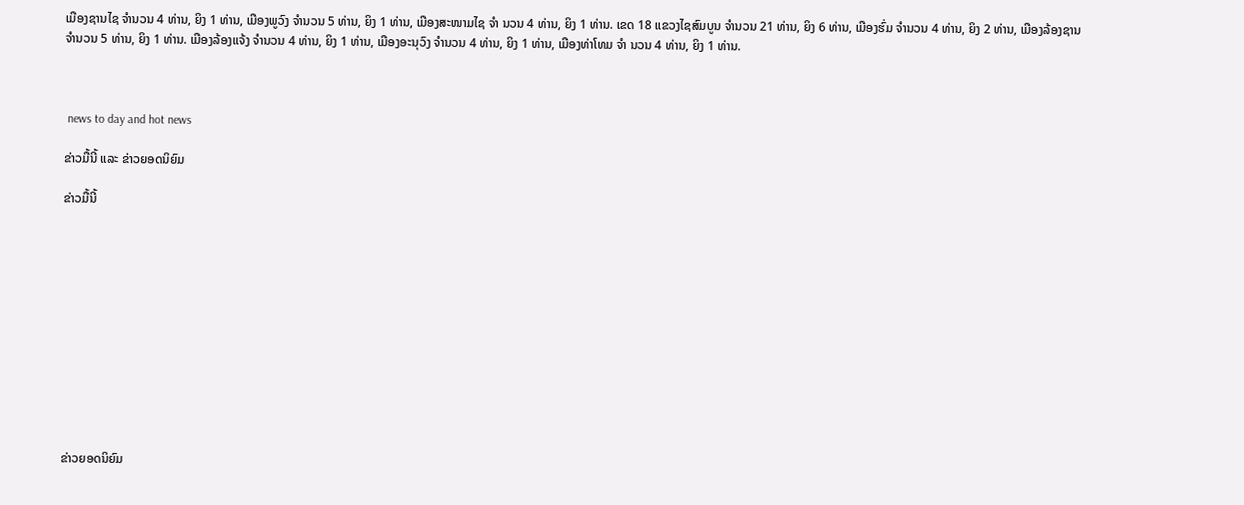ເມືອງຊານໄຊ ຈໍານວນ 4 ທ່ານ, ຍິງ 1 ທ່ານ, ເມືອງພູວົງ ຈໍານວນ 5 ທ່ານ, ຍິງ 1 ທ່ານ, ເມືອງສະໜາມໄຊ ຈໍາ ນວນ 4 ທ່ານ, ຍິງ 1 ທ່ານ. ເຂດ 18 ແຂວງໄຊສົມບູນ ຈໍານວນ 21 ທ່ານ, ຍິງ 6 ທ່ານ, ເມືອງຮົ່ມ ຈໍານວນ 4 ທ່ານ, ຍິງ 2 ທ່ານ, ເມືອງລ້ອງຊານ ຈໍານວນ 5 ທ່ານ, ຍິງ 1 ທ່ານ. ເມືອງລ້ອງແຈ້ງ ຈໍານວນ 4 ທ່ານ, ຍິງ 1 ທ່ານ, ເມືອງອະນຸວົງ ຈໍານວນ 4 ທ່ານ, ຍິງ 1 ທ່ານ, ເມືອງທ່າໂທມ ຈໍາ ນວນ 4 ທ່ານ, ຍິງ 1 ທ່ານ.



 news to day and hot news

ຂ່າວມື້ນີ້ ແລະ ຂ່າວຍອດນິຍົມ

ຂ່າວມື້ນີ້












ຂ່າວຍອດນິຍົມ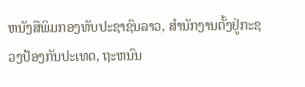ຫນັງສືພິມກອງທັບປະຊາຊົນລາວ, ສຳນັກງານຕັ້ງຢູ່ກະຊວງປ້ອງກັນປະເທດ, ຖະຫນົນ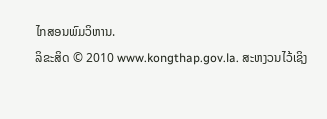ໄກສອນພົມວິຫານ.
ລິຂະສິດ © 2010 www.kongthap.gov.la. ສະຫງວນໄວ້ເຊິງ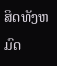ສິດທັງຫມົດ